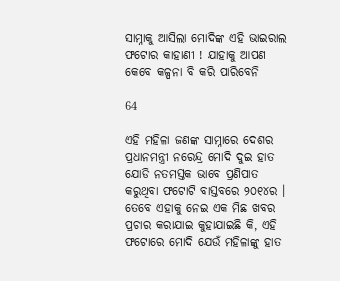ସାମ୍ନାକୁ ଆସିଲା ମୋଦିଙ୍କ ଏହି ଭାଇରାଲ ଫଟୋର କାହାଣୀ ! ଯାହାକୁ ଆପଣ କେବେ କଳ୍ପନା ବି କରି ପାରିବେନି

64

ଏହି ମହିଳା ଜଣଙ୍କ ସାମ୍ନାରେ ଦେଶର ପ୍ରଧାନମନ୍ତ୍ରୀ ନରେନ୍ଦ୍ର ମୋଦି ଦୁଇ ହାତ ଯୋଡି ନତମସ୍ତକ ଭାବେ ପ୍ରଣିପାତ କରୁଥିବା ଫଟୋଟି ବାସ୍ତବରେ ୨୦୧୪ର । ତେବେ ଏହାକୁ ନେଇ ଏକ ମିଛ ଖବର ପ୍ରଚାର କରାଯାଇ କୁହାଯାଇଛି କି, ଏହି ଫଟୋରେ ମୋଦି ଯେଉଁ ମହିଳାଙ୍କୁ ହାତ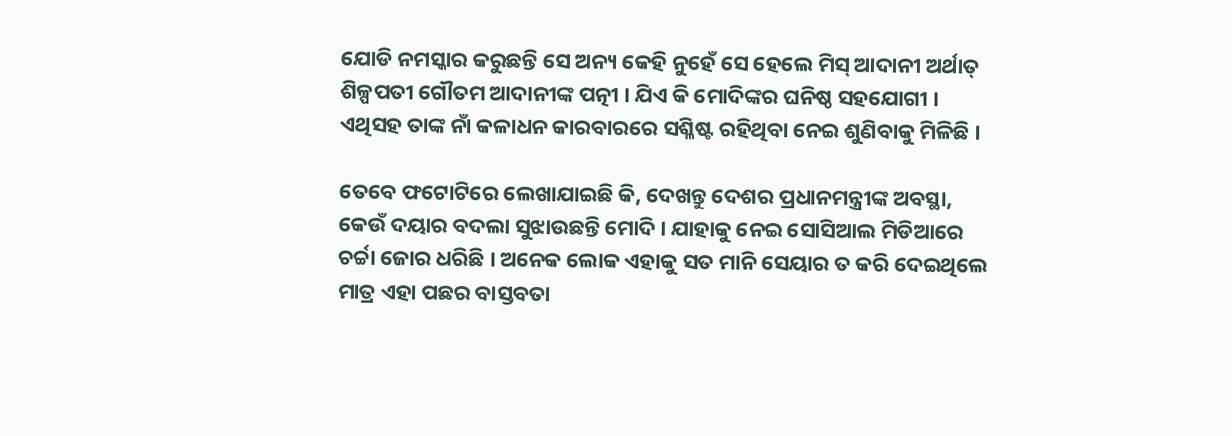ଯୋଡି ନମସ୍କାର କରୁଛନ୍ତି ସେ ଅନ୍ୟ କେହି ନୁହେଁ ସେ ହେଲେ ମିସ୍ ଆଦାନୀ ଅର୍ଥାତ୍ ଶିଳ୍ପପତୀ ଗୌତମ ଆଦାନୀଙ୍କ ପତ୍ନୀ । ଯିଏ କି ମୋଦିଙ୍କର ଘନିଷ୍ଠ ସହଯୋଗୀ । ଏଥିସହ ତାଙ୍କ ନାଁ କଳାଧନ କାରବାରରେ ସଶ୍ଳିଷ୍ଟ ରହିଥିବା ନେଇ ଶୁଣିବାକୁ ମିଳିଛି ।

ତେବେ ଫଟୋଟିରେ ଲେଖାଯାଇଛି କି, ଦେଖନ୍ତୁ ଦେଶର ପ୍ରଧାନମନ୍ତ୍ରୀଙ୍କ ଅବସ୍ଥା, କେଉଁ ଦୟାର ବଦଲା ସୁଝାଉଛନ୍ତି ମୋଦି । ଯାହାକୁ ନେଇ ସୋସିଆଲ ମିଡିଆରେ ଚର୍ଚ୍ଚା ଜୋର ଧରିଛି । ଅନେକ ଲୋକ ଏହାକୁ ସତ ମାନି ସେୟାର ତ କରି ଦେଇଥିଲେ ମାତ୍ର ଏହା ପଛର ବାସ୍ତବତା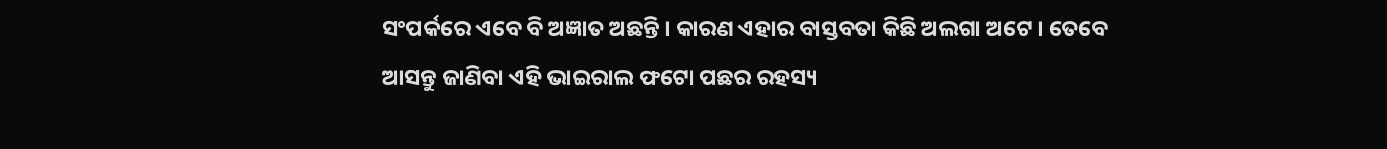ସଂପର୍କରେ ଏବେ ବି ଅଜ୍ଞାତ ଅଛନ୍ତି । କାରଣ ଏହାର ବାସ୍ତବତା କିଛି ଅଲଗା ଅଟେ । ତେବେ ଆସନ୍ତୁ ଜାଣିବା ଏହି ଭାଇରାଲ ଫଟୋ ପଛର ରହସ୍ୟ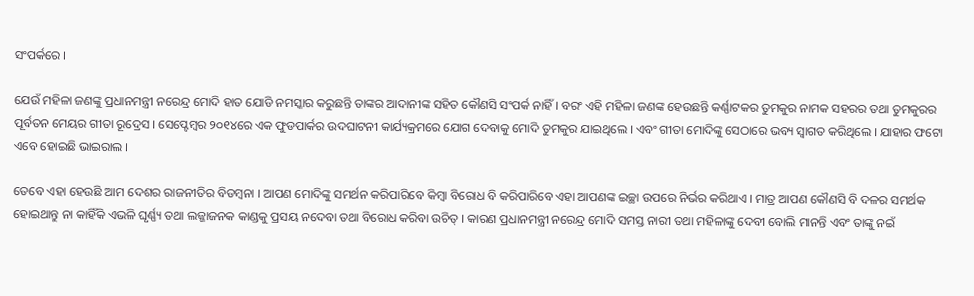ସଂପର୍କରେ ।

ଯେଉଁ ମହିଳା ଜଣଙ୍କୁ ପ୍ରଧାନମନ୍ତ୍ରୀ ନରେନ୍ଦ୍ର ମୋଦି ହାତ ଯୋଡି ନମସ୍କାର କରୁଛନ୍ତି ତାଙ୍କର ଆଦାନୀଙ୍କ ସହିତ କୌଣସି ସଂପର୍କ ନାହିଁ । ବରଂ ଏହି ମହିଳା ଜଣଙ୍କ ହେଉଛନ୍ତି କର୍ଣ୍ଣାଟକର ତୁମକୁର ନାମକ ସହରର ତଥା ତୁମକୁରର ପୂର୍ବତନ ମେୟର ଗୀତା ରୂଦ୍ରେସ । ସେପ୍ଟେମ୍ବର ୨୦୧୪ରେ ଏକ ଫୁଡପାର୍କର ଉଦଘାଟନୀ କାର୍ଯ୍ୟକ୍ରମରେ ଯୋଗ ଦେବାକୁ ମୋଦି ତୁମକୁର ଯାଇଥିଲେ । ଏବଂ ଗୀତା ମୋଦିଙ୍କୁ ସେଠାରେ ଭବ୍ୟ ସ୍ୱାଗତ କରିଥିଲେ । ଯାହାର ଫଟୋ ଏବେ ହୋଇଛି ଭାଇରାଲ ।

ତେବେ ଏହା ହେଉଛି ଆମ ଦେଶର ରାଜନୀତିର ବିଡମ୍ବନା । ଆପଣ ମୋଦିଙ୍କୁ ସମର୍ଥନ କରିପାରିବେ କିମ୍ବା ବିରୋଧ ବି କରିପାରିବେ ଏହା ଆପଣଙ୍କ ଇଚ୍ଛା ଉପରେ ନିର୍ଭର କରିଥାଏ । ମାତ୍ର ଆପଣ କୌଣସି ବି ଦଳର ସମର୍ଥକ ହୋଇଥାନ୍ତୁ ନା କାହିଁକି ଏଭଳି ଘୃର୍ଣ୍ଣ୍ୟ ତଥା ଲଜ୍ଜାଜନକ କାଣ୍ଡକୁ ପ୍ରସୟ ନଦେବା ତଥା ବିରୋଧ କରିବା ଉଚିତ୍ । କାରଣ ପ୍ରଧାନମନ୍ତ୍ରୀ ନରେନ୍ଦ୍ର ମୋଦି ସମସ୍ତ ନାରୀ ତଥା ମହିଳାଙ୍କୁ ଦେବୀ ବୋଲି ମାନନ୍ତି ଏବଂ ତାଙ୍କୁ ନଇଁ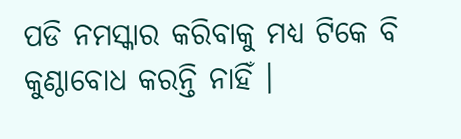ପଡି ନମସ୍କାର କରିବାକୁ ମଧ୍ୟ ଟିକେ ବି କୁଣ୍ଠାବୋଧ କରନ୍ତି ନାହିଁ ।